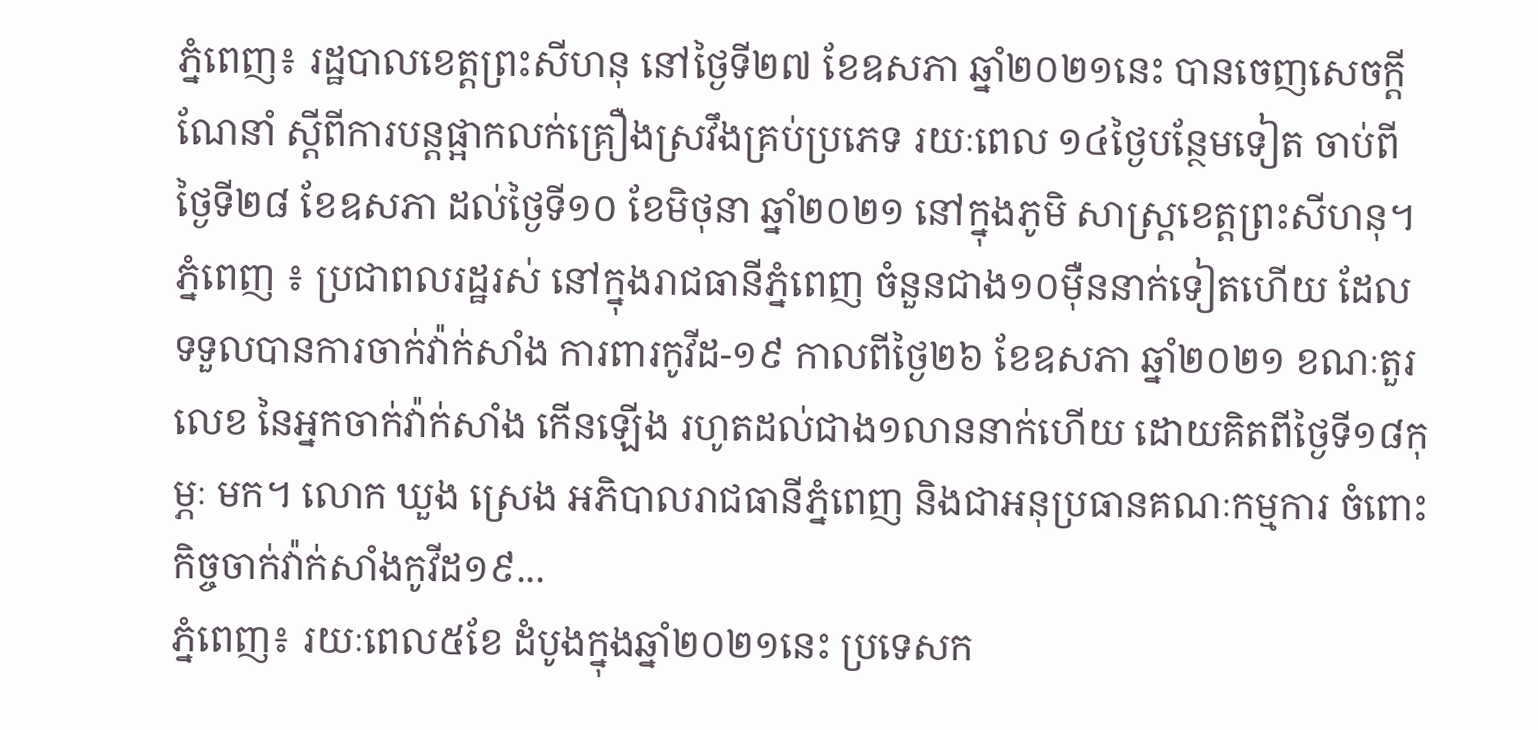ភ្នំពេញ៖ រដ្ឋបាលខេត្តព្រះសីហនុ នៅថ្ងៃទី២៧ ខែឧសភា ឆ្នាំ២០២១នេះ បានចេញសេចក្តីណែនាំ ស្តីពីការបន្តផ្អាកលក់គ្រឿងស្រវឹងគ្រប់ប្រភេទ រយៈពេល ១៤ថ្ងៃបន្ថែមទៀត ចាប់ពីថ្ងៃទី២៨ ខែឧសភា ដល់ថ្ងៃទី១០ ខែមិថុនា ឆ្នាំ២០២១ នៅក្នុងភូមិ សាស្ត្រខេត្តព្រះសីហនុ។
ភ្នំពេញ ៖ ប្រជាពលរដ្ឋរស់ នៅក្នុងរាជធានីភ្នំពេញ ចំនួនជាង១០ម៉ឺននាក់ទៀតហើយ ដែលទទួលបានការចាក់វ៉ាក់សាំង ការពារកូវីដ-១៩ កាលពីថ្ងៃ២៦ ខែឧសភា ឆ្នាំ២០២១ ខណៈតួរលេខ នៃអ្នកចាក់វ៉ាក់សាំង កើនឡើង រហូតដល់ជាង១លាននាក់ហើយ ដោយគិតពីថ្ងៃទី១៨កុម្ភៈ មក។ លោក ឃួង ស្រេង អភិបាលរាជធានីភ្នំពេញ និងជាអនុប្រធានគណៈកម្មការ ចំពោះកិច្ចចាក់វ៉ាក់សាំងកូវីដ១៩...
ភ្នំពេញ៖ រយៈពេល៥ខែ ដំបូងក្នុងឆ្នាំ២០២១នេះ ប្រទេសក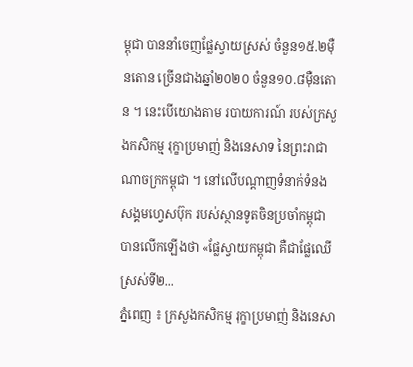ម្ពុជា បាននាំចេញផ្លែស្វាយស្រស់ ចំនួន១៥.២ម៉ឺនតោន ច្រើនជាងឆ្នាំ២០២០ ចំនួន១០.៨ម៉ឺនតោន ។ នេះបើយោងតាម របាយការណ៍ របស់ក្រសួងកសិកម្ម រុក្ខាប្រមាញ់ និងនេសាទ នៃព្រះរាជាណាចក្រកម្ពុជា ។ នៅលើបណ្ដាញទំនាក់ទំនង សង្គមហ្វេសប៊ុក របស់ស្ថានទូតចិនប្រចាំកម្ពុជា បានលើកឡើងថា «ផ្លែស្វាយកម្ពុជា គឺជាផ្លែឈើស្រស់ទី២...
ភ្នំពេញ ៖ ក្រសួងកសិកម្ម រុក្ខាប្រមាញ់ និងនេសា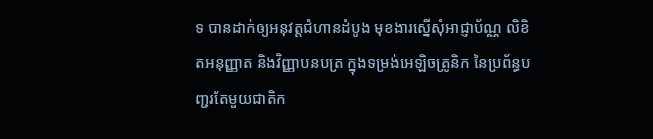ទ បានដាក់ឲ្យអនុវត្តជំហានដំបូង មុខងារស្នើសុំអាជ្ញាប័ណ្ណ លិខិតអនុញ្ញាត និងវិញ្ញាបនបត្រ ក្នុងទម្រង់អេឡិចត្រូនិក នៃប្រព័ន្ធបញ្ជរតែមួយជាតិក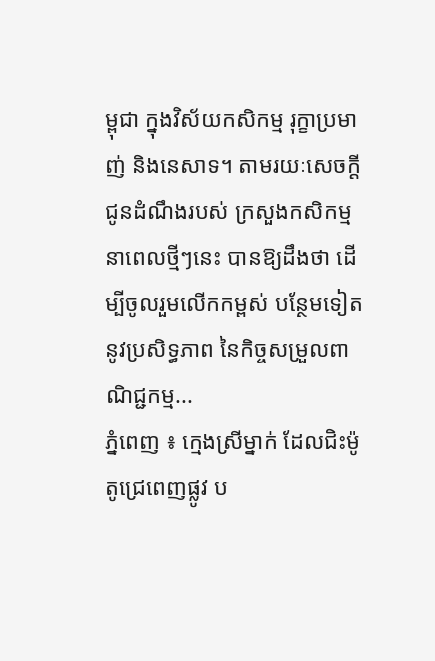ម្ពុជា ក្នុងវិស័យកសិកម្ម រុក្ខាប្រមាញ់ និងនេសាទ។ តាមរយៈសេចក្ដីជូនដំណឹងរបស់ ក្រសួងកសិកម្ម នាពេលថ្មីៗនេះ បានឱ្យដឹងថា ដើម្បីចូលរួមលើកកម្ពស់ បន្ថែមទៀត នូវប្រសិទ្ធភាព នៃកិច្ចសម្រួលពាណិជ្ជកម្ម...
ភ្នំពេញ ៖ ក្មេងស្រីម្នាក់ ដែលជិះម៉ូតូជ្រេពេញផ្លូវ ប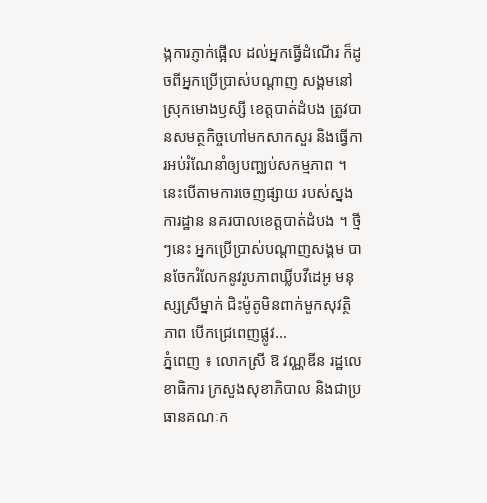ង្កការភ្ញាក់ផ្អើល ដល់អ្នកធ្វើដំណើរ ក៏ដូចពីអ្នកប្រើប្រាស់បណ្តាញ សង្គមនៅស្រុកមោងឫស្សី ខេត្តបាត់ដំបង ត្រូវបានសមត្ថកិច្ចហៅមកសាកសួរ និងធ្វើការអប់រំណែនាំឲ្យបញ្ឈប់សកម្មភាព ។ នេះបើតាមការចេញផ្សាយ របស់ស្នងការដ្ឋាន នគរបាលខេត្តបាត់ដំបង ។ ថ្មីៗនេះ អ្នកប្រើប្រាស់បណ្តាញសង្គម បានចែករំលែកនូវរូបភាពឃ្លីបវីដេអូ មនុស្សស្រីម្នាក់ ជិះម៉ូតូមិនពាក់មួកសុវត្ថិភាព បើកជ្រេពេញផ្លូវ...
ភ្នំពេញ ៖ លោកស្រី ឱ វណ្ណឌីន រដ្ឋលេខាធិការ ក្រសួងសុខាភិបាល និងជាប្រធានគណៈក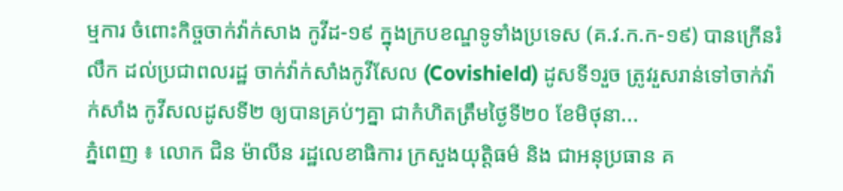ម្មការ ចំពោះកិច្ចចាក់វ៉ាក់សាង កូវីដ-១៩ ក្នុងក្របខណ្ឌទូទាំងប្រទេស (គ.វ.ក.ក-១៩) បានក្រើនរំលឹក ដល់ប្រជាពលរដ្ឋ ចាក់វ៉ាក់សាំងកូវីសែល (Covishield) ដូសទី១រួច ត្រូវរួសរាន់ទៅចាក់វ៉ាក់សាំង កូវីសលដូសទី២ ឲ្យបានគ្រប់ៗគ្នា ជាកំហិតត្រឹមថ្ងៃទី២០ ខែមិថុនា...
ភ្នំពេញ ៖ លោក ជិន ម៉ាលីន រដ្ឋលេខាធិការ ក្រសួងយុត្តិធម៌ និង ជាអនុប្រធាន គ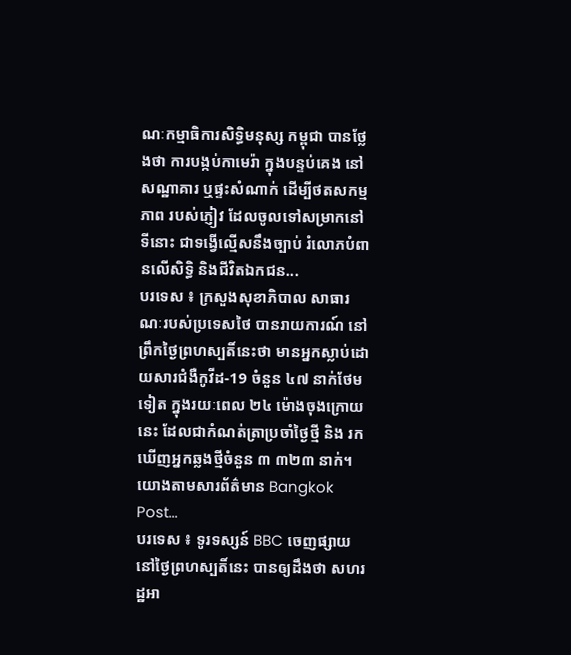ណៈកម្មាធិការសិទ្ធិមនុស្ស កម្ពុជា បានថ្លែងថា ការបង្កប់កាមេរ៉ា ក្នុងបន្ទប់គេង នៅសណ្ឋាគារ ឬផ្ទះសំណាក់ ដើម្បីថតសកម្មភាព របស់ភ្ញៀវ ដែលចូលទៅសម្រាកនៅទីនោះ ជាទង្វើល្មើសនឹងច្បាប់ រំលោភបំពានលើសិទ្ធិ និងជីវិតឯកជន...
បរទេស ៖ ក្រសួងសុខាភិបាល សាធារណៈរបស់ប្រទេសថៃ បានរាយការណ៍ នៅព្រឹកថ្ងៃព្រហស្បតិ៍នេះថា មានអ្នកស្លាប់ដោយសារជំងឺកូវីដ-19 ចំនួន ៤៧ នាក់ថែមទៀត ក្នុងរយៈពេល ២៤ ម៉ោងចុងក្រោយនេះ ដែលជាកំណត់ត្រាប្រចាំថ្ងៃថ្មី និង រកឃើញអ្នកឆ្លងថ្មីចំនួន ៣ ៣២៣ នាក់។ យោងតាមសារព័ត៌មាន Bangkok Post...
បរទេស ៖ ទូរទស្សន៍ BBC ចេញផ្សាយ នៅថ្ងៃព្រហស្បតិ៍នេះ បានឲ្យដឹងថា សហរដ្ឋអា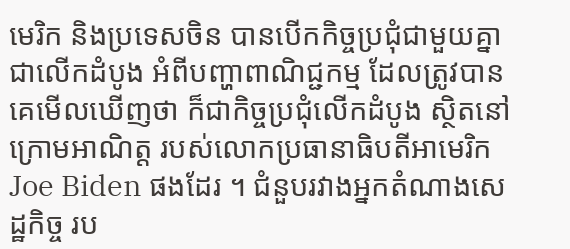មេរិក និងប្រទេសចិន បានបើកកិច្ចប្រជុំជាមួយគ្នា ជាលើកដំបូង អំពីបញ្ហាពាណិជ្ជកម្ម ដែលត្រូវបានគេមើលឃើញថា ក៏ជាកិច្ចប្រជុំលើកដំបូង ស្ថិតនៅក្រោមអាណិត្ត របស់លោកប្រធានាធិបតីអាមេរិក Joe Biden ផងដែរ ។ ជំនួបរវាងអ្នកតំណាងសេដ្ឋកិច្ច រប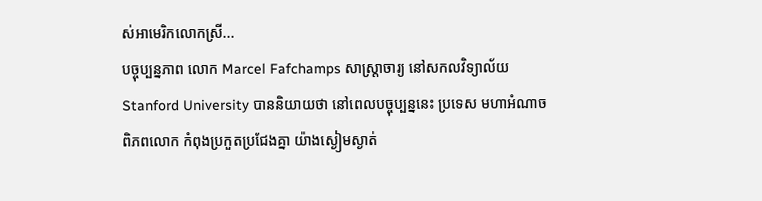ស់អាមេរិកលោកស្រី...
បច្ចុប្បន្នភាព លោក Marcel Fafchamps សាស្ត្រាចារ្យ នៅសកលវិទ្យាល័យ Stanford University បាននិយាយថា នៅពេលបច្ចុប្បន្ននេះ ប្រទេស មហាអំណាច ពិភពលោក កំពុងប្រកួតប្រជែងគ្នា យ៉ាងស្ងៀមស្ងាត់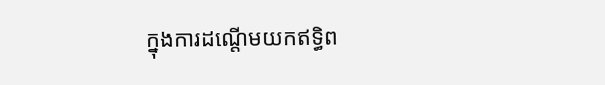ក្នុងការដណ្តើមយកឥទ្ធិព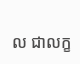ល ជាលក្ខ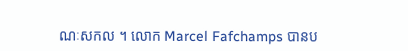ណៈសកល ។ លោក Marcel Fafchamps បានប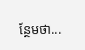ន្ថែមថា...